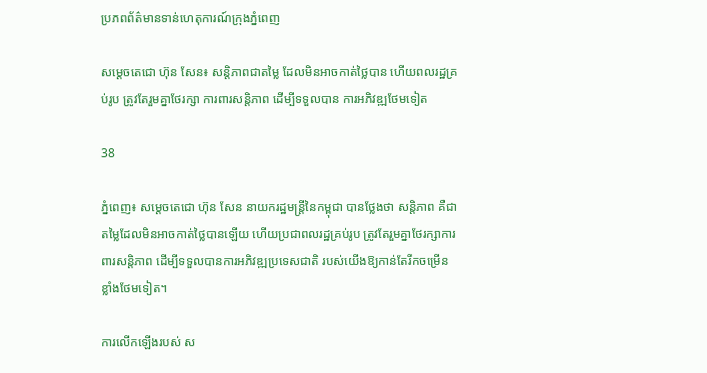ប្រភពព័ត៌មានទាន់ហេតុការណ៍ក្រុងភ្នំពេញ

សម្តេចតេជោ ហ៊ុន សែន៖ សន្តិភាពជាតម្លៃ ដែលមិនអាចកាត់ថ្លៃបាន ហើយពលរដ្ឋគ្រប់រូប ត្រូវតែរួមគ្នាថែរក្សា ការពារសន្តិភាព ដើម្បីទទួលបាន ការអភិវឌ្ឍថែមទៀត

38

ភ្នំពេញ៖ សម្តេចតេជោ ហ៊ុន សែន នាយករដ្ឋមន្រ្តីនៃកម្ពុជា បានថ្លែងថា សន្តិភាព គឺជាតម្លៃដែលមិនអាចកាត់ថ្លៃបានឡើយ ហើយប្រជាពលរដ្ឋគ្រប់រូប ត្រូវតែរួមគ្នាថែរក្សាការពារសន្តិភាព ដើម្បីទទួលបានការអភិវឌ្ឍប្រទេសជាតិ របស់យើងឱ្យកាន់តែរីកចម្រេីន ខ្លាំងថែមទៀត។

ការលើកឡើងរបស់ ស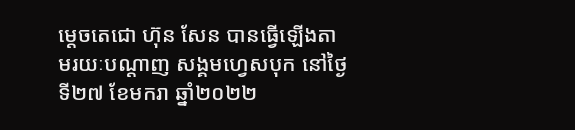ម្តេចតេជោ ហ៊ុន សែន បានធ្វើឡើងតាមរយៈបណ្តាញ សង្គមហ្វេសបុក នៅថ្ងៃទី២៧ ខែមករា ឆ្នាំ២០២២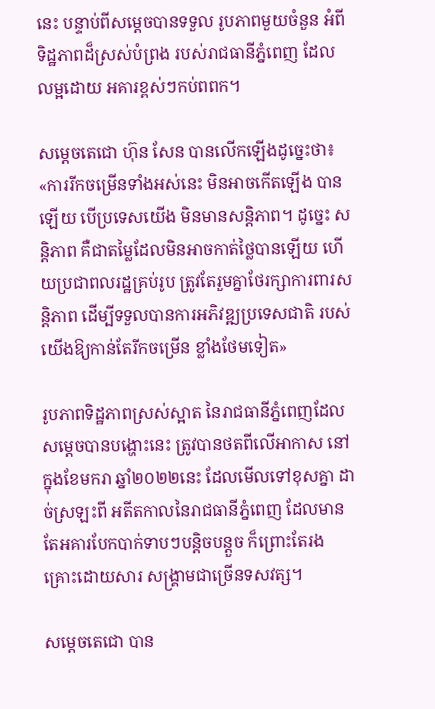នេះ បន្ទាប់ពីសម្តេចបានទទួល រូបភាពមួយចំនួន អំពីទិដ្ឋភាពដ៏ស្រស់បំព្រង របស់រាជធានីភ្នំពេញ ដែលលម្អដោយ អគារខ្ពស់ៗកប់ពពក។

សម្តេចតេជោ ហ៊ុន សែន បានលើកឡើងដូច្នេះថា៖ «ការរីកចម្រើនទាំងអស់នេះ មិនអាចកើតឡើង បានឡើយ បើប្រទេសយើង មិនមានសន្តិភាព។ ដូច្នេះ សន្តិភាព គឺជាតម្លៃដែលមិនអាចកាត់ថ្លៃបានឡើយ ហើយប្រជាពលរដ្ឋគ្រប់រូប ត្រូវតែរួមគ្នាថែរក្សាការពារសន្តិភាព ដើម្បីទទួលបានការអភិវឌ្ឍប្រទេសជាតិ របស់យើងឱ្យកាន់តែរីកចម្រេីន ខ្លាំងថែមទៀត»

រូបភាពទិដ្ឋភាពស្រស់ស្អាត នៃរាជធានីភ្នំពេញដែល សម្តេចបានបង្ហោះនេះ ត្រូវបានថតពីលើអាកាស នៅក្នុងខែមករា ឆ្នាំ២០២២នេះ ដែលមើលទៅខុសគ្នា ដាច់ស្រឡះពី អតីតកាលនៃរាជធានីភ្នំពេញ ដែលមានតែអគារបែកបាក់ទាបៗបន្តិចបន្តួច ក៏ព្រោះតែរងគ្រោះដោយសារ សង្គ្រាមជាច្រើនទសវត្ស។

សម្តេចតេជោ បាន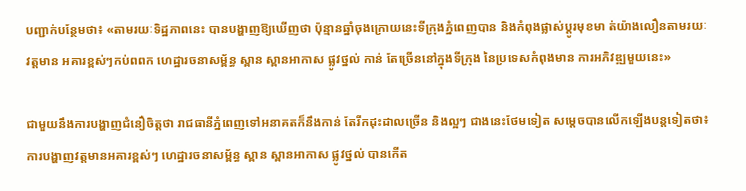បញ្ជាក់បន្ថែមថា៖ «តាមរយៈទិដ្ឋភាពនេះ បានបង្ហាញឱ្យឃើញថា ប៉ុន្មានឆ្នាំចុងក្រោយនេះទីក្រុងភ្នំពេញបាន និងកំពុងផ្លាស់ប្តូរមុខមា ត់យ៉ាងលឿនតាមរយៈវត្តមាន អគារខ្ពស់ៗកប់ពពក ហេដ្ឋារចនាសម្ព័ន្ធ ស្ពាន ស្ពានអាកាស ផ្លូវថ្នល់ កាន់ តែច្រើននៅក្នុងទីក្រុង នៃប្រទេសកំពុងមាន ការអភិវឌ្ឍមួយនេះ»

ជាមួយនឹងការបង្ហាញជំនឿចិត្តថា រាជធានីភ្នំពេញទៅអនាគតក៏នឹងកាន់ តែរីកដុះដាលច្រើន និងល្អៗ ជាងនេះថែមទៀត សម្តេចបានលើកឡើងបន្តទៀតថា៖ ការបង្ហាញវត្តមានអគារខ្ពស់ៗ ហេដ្ឋារចនាសម្ព័ន្ធ ស្ពាន ស្ពានអាកាស ផ្លូវថ្នល់ បានកើត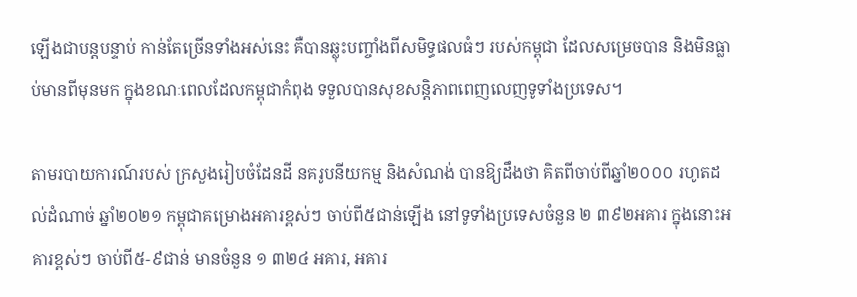ឡើងជាបន្តបន្ទាប់ កាន់តែច្រើនទាំងអស់នេះ គឺបានឆ្លុះបញ្ចាំងពីសមិទ្ធផលធំៗ របស់កម្ពុជា ដែលសម្រេចបាន និងមិនធ្លាប់មានពីមុនមក ក្នុងខណៈពេលដែលកម្ពុជាកំពុង ទទួលបានសុខសន្តិភាពពេញលេញទូទាំងប្រទេស។

តាមរបាយការណ៍របស់ ក្រសួងរៀបចំដែនដី នគរូបនីយកម្ម និងសំណង់ បានឱ្យដឹងថា គិតពីចាប់ពីឆ្នាំ២០០០ រហូតដល់ដំណាច់ ឆ្នាំ២០២១ កម្ពុជាគម្រោងអគារខ្ពស់ៗ ចាប់ពី៥ជាន់ឡើង នៅទូទាំងប្រទេសចំនួន ២ ៣៩២អគារ ក្នុងនោះអគារខ្ពស់ៗ ចាប់ពី៥-៩ជាន់ មានចំនួន ១ ៣២៤ អគារ, អគារ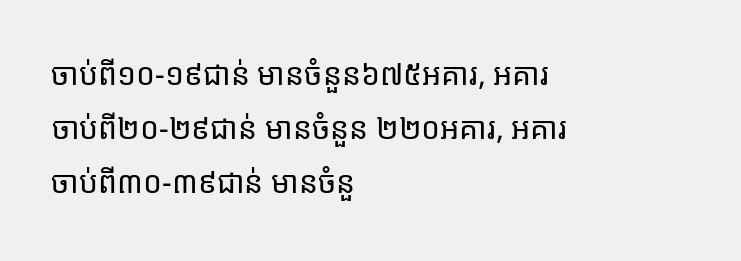ចាប់ពី១០-១៩ជាន់ មានចំនួន៦៧៥អគារ, អគារចាប់ពី២០-២៩ជាន់ មានចំនួន ២២០អគារ, អគារចាប់ពី៣០-៣៩ជាន់ មានចំនួ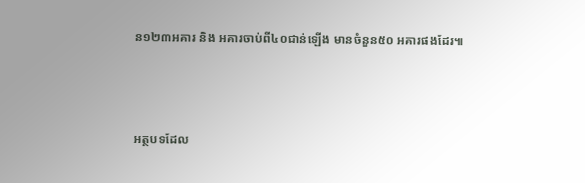ន១២៣អគារ និង អគារចាប់ពី៤០ជាន់ឡើង មានចំនួន៥០ អគារផងដែរ៕



អត្ថបទដែល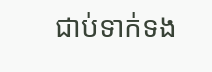ជាប់ទាក់ទង